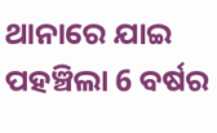ଥାନାରେ ଯାଇ ପହଞ୍ଚିଲା 6 ବର୍ଷର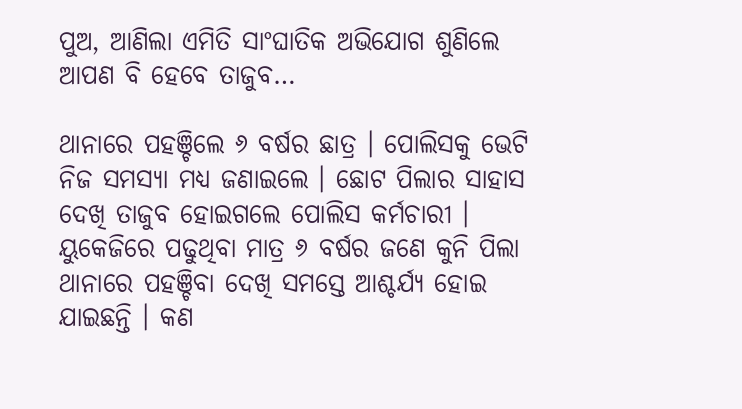ପୁଅ, ଆଣିଲା ଏମିତି ସାଂଘାତିକ ଅଭିଯୋଗ ଶୁଣିଲେ ଆପଣ ବି ହେବେ ତାଜୁବ…

ଥାନାରେ ପହଞ୍ଚିଲେ ୬ ବର୍ଷର ଛାତ୍ର । ପୋଲିସକୁ ଭେଟି ନିଜ ସମସ୍ଯା ମଧ୍ୟ ଜଣାଇଲେ । ଛୋଟ ପିଲାର ସାହାସ ଦେଖି ତାଜୁବ ହୋଇଗଲେ ପୋଲିସ କର୍ମଚାରୀ । ୟୁକେଜିରେ ପଢୁଥିବା ମାତ୍ର ୬ ବର୍ଷର ଜଣେ କୁନି ପିଲା ଥାନାରେ ପହଞ୍ଚିବା ଦେଖି ସମସ୍ତେ ଆଶ୍ଚର୍ଯ୍ୟ ହୋଇ ଯାଇଛନ୍ତି । କଣ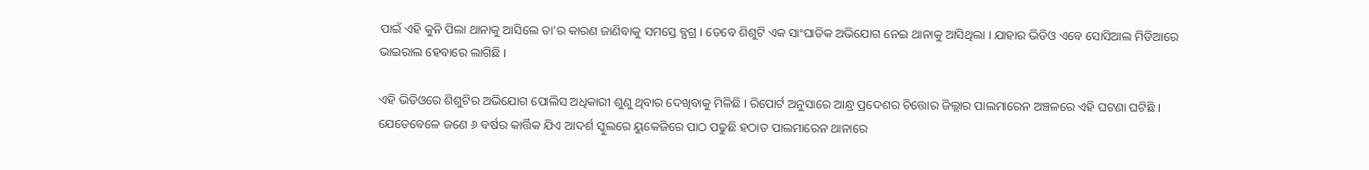ପାଇଁ ଏହି କୁନି ପିଲା ଥାନାକୁ ଆସିଲେ ତା’ର କାରଣ ଜାଣିବାକୁ ସମସ୍ତେ ବ୍ଯଗ୍ର । ତେବେ ଶିଶୁଟି ଏକ ସାଂଘାତିକ ଅଭିଯୋଗ ନେଇ ଥାନାକୁ ଆସିଥିଲା । ଯାହାର ଭିଡିଓ ଏବେ ସୋସିଆଲ ମିଡିଆରେ ଭାଇରାଲ ହେବାରେ ଲାଗିଛି ।

ଏହି ଭିଡିଓରେ ଶିଶୁଟିର ଅଭିଯୋଗ ପୋଲିସ ଅଧିକାରୀ ଶୁଣୁ ଥିବାର ଦେଖିବାକୁ ମିଳିଛି । ରିପୋର୍ଟ ଅନୁସାରେ ଆନ୍ଧ୍ର ପ୍ରଦେଶର ଚିତ୍ତୋର ଜିଲ୍ଲାର ପାଲମାରେନ ଅଞ୍ଚଳରେ ଏହି ଘଟଣା ଘଟିଛି । ଯେତେବେଳେ ଜଣେ ୬ ବର୍ଷର କାର୍ତ୍ତିକ ଯିଏ ଆଦର୍ଶ ସ୍କୁଲରେ ୟୁକେଜିରେ ପାଠ ପଢୁଛି ହଠାତ ପାଲମାରେନ ଥାନାରେ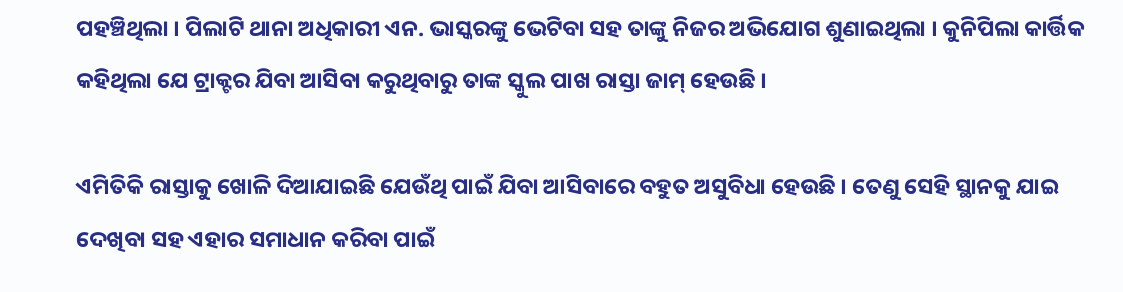ପହଞ୍ଚିଥିଲା । ପିଲାଟି ଥାନା ଅଧିକାରୀ ଏନ. ଭାସ୍କରଙ୍କୁ ଭେଟିବା ସହ ତାଙ୍କୁ ନିଜର ଅଭିଯୋଗ ଶୁଣାଇଥିଲା । କୁନିପିଲା କାର୍ତ୍ତିକ କହିଥିଲା ଯେ ଟ୍ରାକ୍ଟର ଯିବା ଆସିବା କରୁଥିବାରୁ ତାଙ୍କ ସ୍କୁଲ ପାଖ ରାସ୍ତା ଜାମ୍ ହେଉଛି ।

ଏମିତିକି ରାସ୍ତାକୁ ଖୋଳି ଦିଆଯାଇଛି ଯେଉଁଥି ପାଇଁ ଯିବା ଆସିବାରେ ବହୁତ ଅସୁବିଧା ହେଉଛି । ତେଣୁ ସେହି ସ୍ଥାନକୁ ଯାଇ ଦେଖିବା ସହ ଏହାର ସମାଧାନ କରିବା ପାଇଁ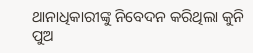ଥାନାଧିକାରୀଙ୍କୁ ନିବେଦନ କରିଥିଲା କୁନି ପୁଅ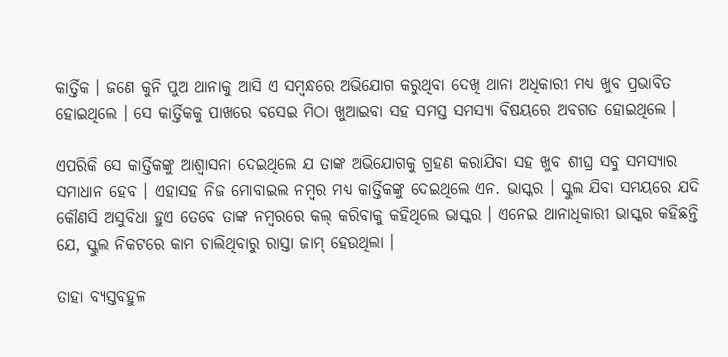କାର୍ତ୍ତିକ । ଜଣେ କୁନି ପୁଅ ଥାନାକୁ ଆସି ଏ ସମ୍ବନ୍ଧରେ ଅଭିଯୋଗ କରୁଥିବା ଦେଖି ଥାନା ଅଧିକାରୀ ମଧ୍ୟ ଖୁବ ପ୍ରଭାବିତ ହୋଇଥିଲେ । ସେ କାର୍ତ୍ତିକକୁ ପାଖରେ ବସେଇ ମିଠା ଖୁଆଇବା ସହ ସମସ୍ତ ସମସ୍ଯା ବିଷୟରେ ଅବଗତ ହୋଇଥିଲେ ।

ଏପରିକି ସେ କାର୍ତ୍ତିକଙ୍କୁ ଆଶ୍ଵାସନା ଦେଇଥିଲେ ଯ ତାଙ୍କ ଅଭିଯୋଗକୁ ଗ୍ରହଣ କରାଯିବା ସହ ଖୁବ ଶୀଘ୍ର ସବୁ ସମସ୍ୟାର ସମାଧାନ ହେବ । ଏହାସହ ନିଜ ମୋବାଇଲ ନମ୍ବର ମଧ୍ୟ କାର୍ତ୍ତିକଙ୍କୁ ଦେଇଥିଲେ ଏନ. ଭାସ୍କର । ସ୍କୁଲ ଯିବା ସମୟରେ ଯଦି କୌଣସି ଅସୁବିଧା ହୁଏ ତେବେ ତାଙ୍କ ନମ୍ବରରେ କଲ୍ କରିବାକୁ କହିଥିଲେ ଭାସ୍କର । ଏନେଇ ଥାନାଧିକାରୀ ଭାସ୍କର କହିଛନ୍ତି ଯେ, ସ୍କୁଲ ନିକଟରେ କାମ ଚାଲିଥିବାରୁ ରାସ୍ତା ଜାମ୍ ହେଉଥିଲା ।

ତାହା ବ୍ଯସ୍ତବହୁଳ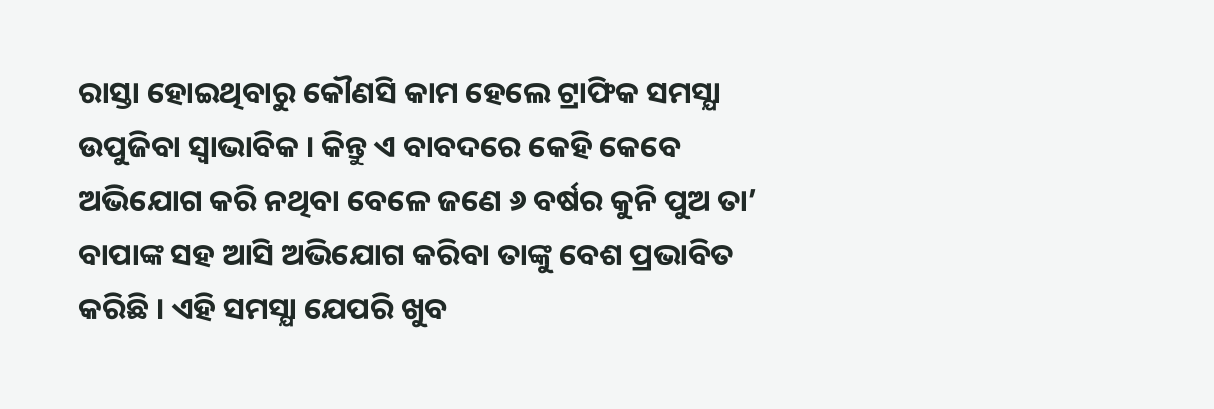ରାସ୍ତା ହୋଇଥିବାରୁ କୌଣସି କାମ ହେଲେ ଟ୍ରାଫିକ ସମସ୍ଯା ଉପୁଜିବା ସ୍ଵାଭାବିକ । କିନ୍ତୁ ଏ ବାବଦରେ କେହି କେବେ ଅଭିଯୋଗ କରି ନଥିବା ବେଳେ ଜଣେ ୬ ବର୍ଷର କୁନି ପୁଅ ତା’ ବାପାଙ୍କ ସହ ଆସି ଅଭିଯୋଗ କରିବା ତାଙ୍କୁ ବେଶ ପ୍ରଭାବିତ କରିଛି । ଏହି ସମସ୍ଯା ଯେପରି ଖୁବ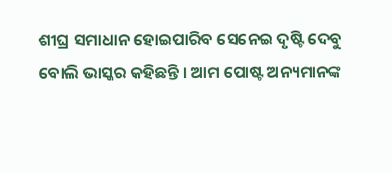ଶୀଘ୍ର ସମାଧାନ ହୋଇପାରିବ ସେନେଇ ଦୃଷ୍ଟି ଦେବୁ ବୋଲି ଭାସ୍କର କହିଛନ୍ତି । ଆମ ପୋଷ୍ଟ ଅନ୍ୟମାନଙ୍କ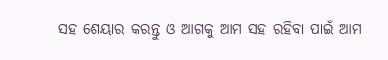ସହ ଶେୟାର କରନ୍ତୁ ଓ ଆଗକୁ ଆମ ସହ ରହିବା ପାଇଁ ଆମ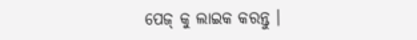ପେଜ୍ କୁ ଲାଇକ କରନ୍ତୁ ।